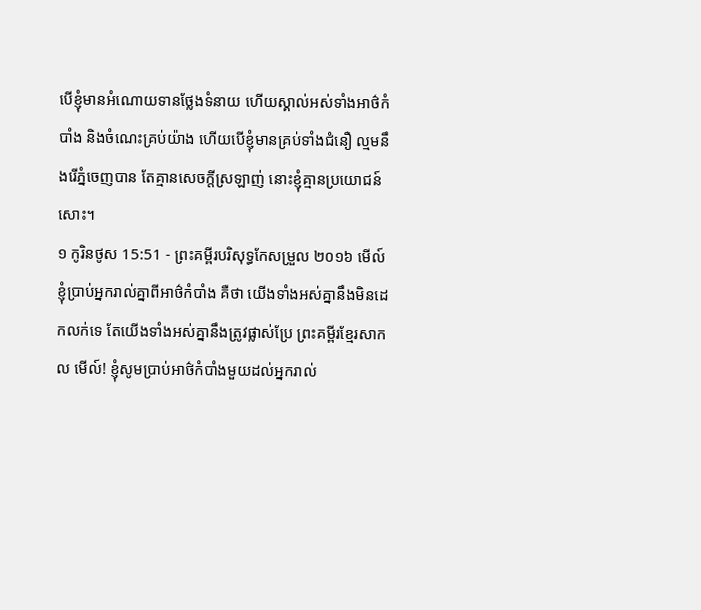បើខ្ញុំមានអំណោយទានថ្លែងទំនាយ ហើយស្គាល់អស់ទាំងអាថ៌កំបាំង និងចំណេះគ្រប់យ៉ាង ហើយបើខ្ញុំមានគ្រប់ទាំងជំនឿ ល្មមនឹងរើភ្នំចេញបាន តែគ្មានសេចក្តីស្រឡាញ់ នោះខ្ញុំគ្មានប្រយោជន៍សោះ។
១ កូរិនថូស 15:51 - ព្រះគម្ពីរបរិសុទ្ធកែសម្រួល ២០១៦ មើល៍ ខ្ញុំប្រាប់អ្នករាល់គ្នាពីអាថ៌កំបាំង គឺថា យើងទាំងអស់គ្នានឹងមិនដេកលក់ទេ តែយើងទាំងអស់គ្នានឹងត្រូវផ្លាស់ប្រែ ព្រះគម្ពីរខ្មែរសាកល មើល៍! ខ្ញុំសូមប្រាប់អាថ៌កំបាំងមួយដល់អ្នករាល់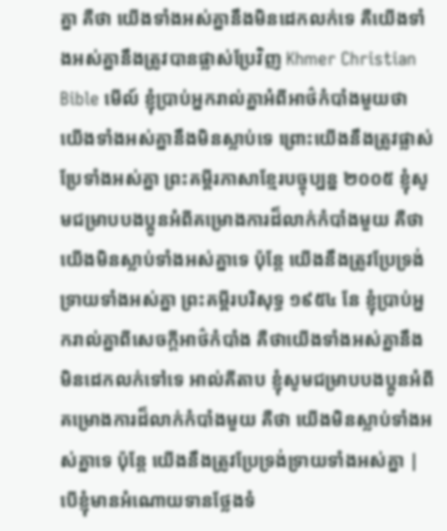គ្នា គឺថា យើងទាំងអស់គ្នានឹងមិនដេកលក់ទេ គឺយើងទាំងអស់គ្នានឹងត្រូវបានផ្លាស់ប្រែវិញ Khmer Christian Bible មើល៍ ខ្ញុំប្រាប់អ្នករាល់គ្នាអំពីអាថ៌កំបាំងមួយថា យើងទាំងអស់គ្នានឹងមិនស្លាប់ទេ ព្រោះយើងនឹងត្រូវផ្លាស់ប្រែទាំងអស់គ្នា ព្រះគម្ពីរភាសាខ្មែរបច្ចុប្បន្ន ២០០៥ ខ្ញុំសូមជម្រាបបងប្អូនអំពីគម្រោងការដ៏លាក់កំបាំងមួយ គឺថា យើងមិនស្លាប់ទាំងអស់គ្នាទេ ប៉ុន្តែ យើងនឹងត្រូវប្រែទ្រង់ទ្រាយទាំងអស់គ្នា ព្រះគម្ពីរបរិសុទ្ធ ១៩៥៤ នែ ខ្ញុំប្រាប់អ្នករាល់គ្នាពីសេចក្ដីអាថ៌កំបាំង គឺថាយើងទាំងអស់គ្នានឹងមិនដេកលក់ទៅទេ អាល់គីតាប ខ្ញុំសូមជម្រាបបងប្អូនអំពីគម្រោងការដ៏លាក់កំបាំងមួយ គឺថា យើងមិនស្លាប់ទាំងអស់គ្នាទេ ប៉ុន្ដែ យើងនឹងត្រូវប្រែទ្រង់ទ្រាយទាំងអស់គ្នា |
បើខ្ញុំមានអំណោយទានថ្លែងទំ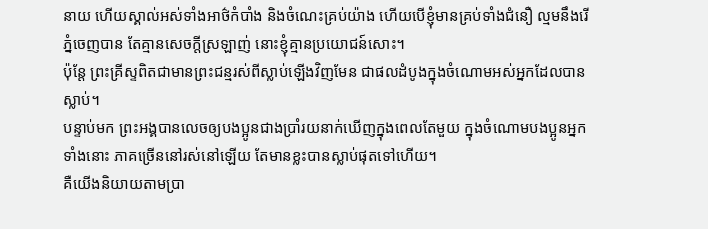នាយ ហើយស្គាល់អស់ទាំងអាថ៌កំបាំង និងចំណេះគ្រប់យ៉ាង ហើយបើខ្ញុំមានគ្រប់ទាំងជំនឿ ល្មមនឹងរើភ្នំចេញបាន តែគ្មានសេចក្តីស្រឡាញ់ នោះខ្ញុំគ្មានប្រយោជន៍សោះ។
ប៉ុន្តែ ព្រះគ្រីស្ទពិតជាមានព្រះជន្មរស់ពីស្លាប់ឡើងវិញមែន ជាផលដំបូងក្នុងចំណោមអស់អ្នកដែលបានស្លាប់។
បន្ទាប់មក ព្រះអង្គបានលេចឲ្យបងប្អូនជាងប្រាំរយនាក់ឃើញក្នុងពេលតែមួយ ក្នុងចំណោមបងប្អូនអ្នកទាំងនោះ ភាគច្រើននៅរស់នៅឡើយ តែមានខ្លះបានស្លាប់ផុតទៅហើយ។
គឺយើងនិយាយតាមប្រា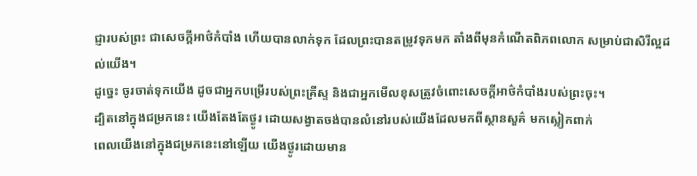ជ្ញារបស់ព្រះ ជាសេចក្តីអាថ៌កំបាំង ហើយបានលាក់ទុក ដែលព្រះបានតម្រូវទុកមក តាំងពីមុនកំណើតពិភពលោក សម្រាប់ជាសិរីល្អដល់យើង។
ដូច្នេះ ចូរចាត់ទុកយើង ដូចជាអ្នកបម្រើរបស់ព្រះគ្រីស្ទ និងជាអ្នកមើលខុសត្រូវចំពោះសេចក្តីអាថ៌កំបាំងរបស់ព្រះចុះ។
ដ្បិតនៅក្នុងជម្រកនេះ យើងតែងតែថ្ងូរ ដោយសង្វាតចង់បានលំនៅរបស់យើងដែលមកពីស្ថានសួគ៌ មកស្លៀកពាក់
ពេលយើងនៅក្នុងជម្រកនេះនៅឡើយ យើងថ្ងូរដោយមាន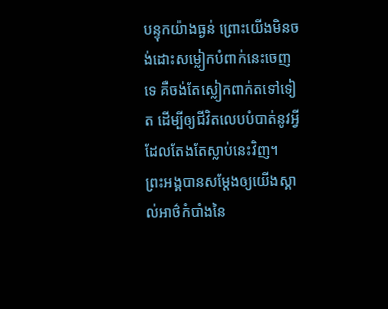បន្ទុកយ៉ាងធ្ងន់ ព្រោះយើងមិនចង់ដោះសម្លៀកបំពាក់នេះចេញទេ គឺចង់តែស្លៀកពាក់តទៅទៀត ដើម្បីឲ្យជីវិតលេបបំបាត់នូវអ្វីដែលតែងតែស្លាប់នេះវិញ។
ព្រះអង្គបានសម្ដែងឲ្យយើងស្គាល់អាថ៌កំបាំងនៃ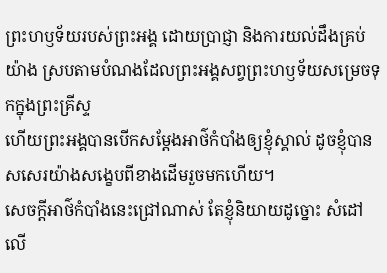ព្រះហឫទ័យរបស់ព្រះអង្គ ដោយប្រាជ្ញា និងការយល់ដឹងគ្រប់យ៉ាង ស្របតាមបំណងដែលព្រះអង្គសព្វព្រះហឫទ័យសម្រេចទុកក្នុងព្រះគ្រីស្ទ
ហើយព្រះអង្គបានបើកសម្ដែងអាថ៌កំបាំងឲ្យខ្ញុំស្គាល់ ដូចខ្ញុំបានសសេរយ៉ាងសង្ខេបពីខាងដើមរួចមកហើយ។
សេចក្តីអាថ៌កំបាំងនេះជ្រៅណាស់ តែខ្ញុំនិយាយដូច្នោះ សំដៅលើ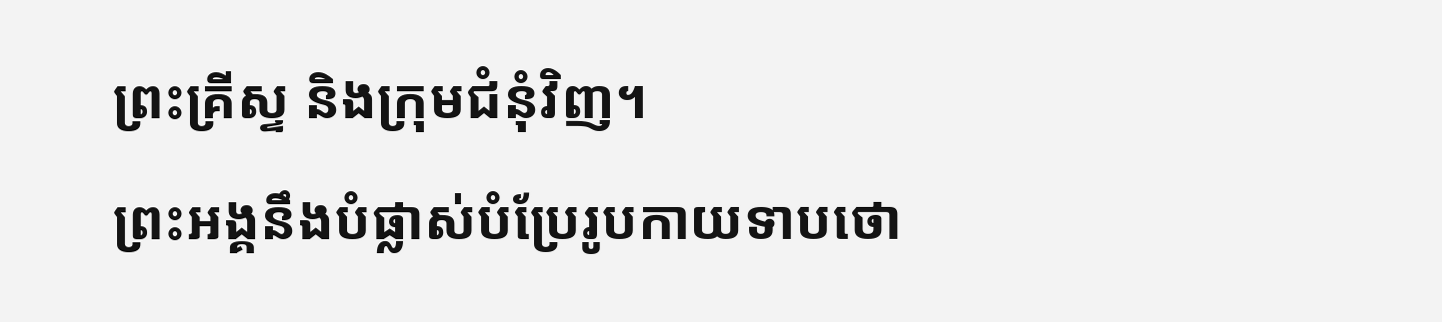ព្រះគ្រីស្ទ និងក្រុមជំនុំវិញ។
ព្រះអង្គនឹងបំផ្លាស់បំប្រែរូបកាយទាបថោ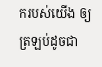ករបស់យើង ឲ្យត្រឡប់ដូចជា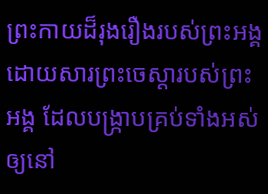ព្រះកាយដ៏រុងរឿងរបស់ព្រះអង្គ ដោយសារព្រះចេស្តារបស់ព្រះអង្គ ដែលបង្ក្រាបគ្រប់ទាំងអស់ឲ្យនៅ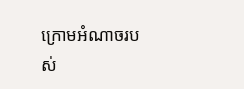ក្រោមអំណាចរបស់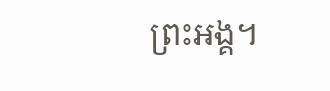ព្រះអង្គ។